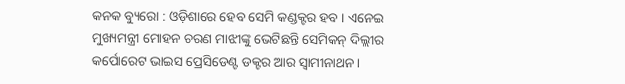କନକ ବ୍ୟୁରୋ : ଓଡ଼ିଶାରେ ହେବ ସେମି କଣ୍ଡକ୍ଟର ହବ । ଏନେଇ ମୁଖ୍ୟମନ୍ତ୍ରୀ ମୋହନ ଚରଣ ମାଝୀଙ୍କୁ ଭେଟିଛନ୍ତି ସେମିକନ୍ ଦିଲ୍ଲୀର କର୍ପୋରେଟ ଭାଇସ ପ୍ରେସିଡେଣ୍ଟ ଡକ୍ଟର ଆର ସ୍ୱାମୀନାଥନ ।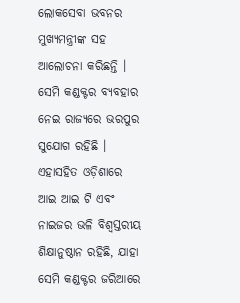ଲୋକସେବା ଭବନର ମୁଖ୍ୟମନ୍ତ୍ରୀଙ୍କ ସହ ଆଲୋଚନା କରିଛନ୍ତି । ସେମି କଣ୍ଡକ୍ଟର ବ୍ୟବହାର ନେଇ ରାଜ୍ୟରେ ଭରପୁର ସୁଯୋଗ ରହିଛି । ଏହାସହିତ ଓଡ଼ିଶାରେ ଆଇ ଆଇ ଟି ଏବଂ ନାଇଜର ଭଳି ବିଶ୍ୱସ୍ତରୀୟ ଶିକ୍ଷାନୁଷ୍ଠାନ ରହିଛି, ଯାହା ସେମି କଣ୍ଡକ୍ଟର ଜରିଆରେ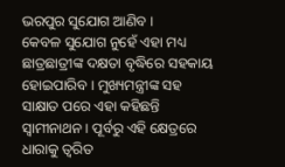ଭରପୁର ସୁଯୋଗ ଆଣିବ ।
କେବଳ ସୁଯୋଗ ନୁହେଁ ଏହା ମଧ୍ୟ ଛାତ୍ରଛାତ୍ରୀଙ୍କ ଦକ୍ଷତା ବୃଦ୍ଧିରେ ସହକାୟ ହୋଇପାରିବ । ମୁଖ୍ୟମନ୍ତ୍ରୀଙ୍କ ସହ ସାକ୍ଷାତ ପରେ ଏହା କହିଛନ୍ତି ସ୍ୱାମୀନାଥନ । ପୂର୍ବରୁ ଏହି କ୍ଷେତ୍ରରେ ଧାରାକୁ ତ୍ୱରିତ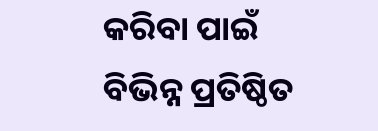କରିବା ପାଇଁ ବିଭିନ୍ନ ପ୍ରତିଷ୍ଠିତ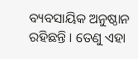ବ୍ୟବସାୟିକ ଅନୁଷ୍ଠାନ ରହିଛନ୍ତି । ତେଣୁ ଏହା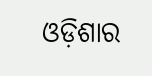ଓଡ଼ିଶାର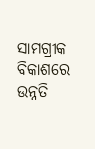ସାମଗ୍ରୀକ ବିକାଶରେ ଉନ୍ନତି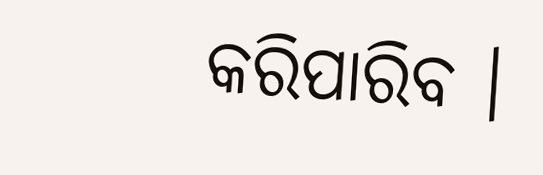କରିପାରିବ ।